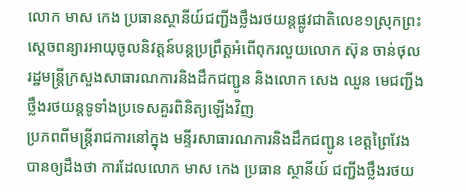លោក មាស កេង ប្រធានស្ថានីយ៍ជញ្ជីងថ្លឹងរថយន្តផ្លូវជាតិលេខ១ស្រុកព្រះស្តេចពន្យារអាយុចូលនិវត្តន៍បន្តប្រព្រឹត្តអំពើពុករលួយលោក ស៊ុន ចាន់ថុល រដ្ឋមន្ត្រីក្រសួងសាធារណការនិងដឹកជញ្ជូន និងលោក សេង ឈួន មេជញ្ជីងថ្លឹងរថយន្តទូទាំងប្រទេសគួរពិនិត្យឡើងវិញ
ប្រភពពីមន្ត្រីរាជការនៅក្នុង មន្ទីរសាធារណការនិងដឹកជញ្ជូន ខេត្តព្រៃវែង បានឲ្យដឹងថា ការដែលលោក មាស កេង ប្រធាន ស្ថានីយ៍ ជញ្ជីងថ្លឹងរថយ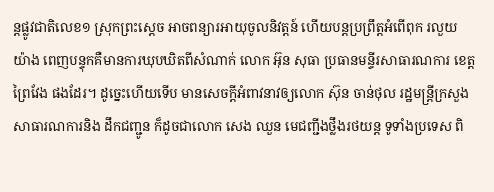ន្តផ្លូវជាតិលេខ១ ស្រុកព្រះស្តេច អាចពន្យារអាយុចូលនិវត្តន៍ ហើយបន្តប្រព្រឹត្តអំពើពុក រលួយ យ៉ាង ពេញបន្ទុកគឺមានការឃុបឃិតពីសំណាក់ លោក អ៊ុន សុធា ប្រធានមន្ទីរសាធារណការ ខេត្តព្រៃវែង ផងដែរ។ ដូច្នេះហើយទើប មានសេចក្តីអំពាវនាវឲ្យលោក ស៊ុន ចាន់ថុល រដ្ឋមន្ត្រីក្រសួងសាធារណការនិង ដឹកជញ្ជូន ក៏ដូចជាលោក សេង ឈួន មេជញ្ជីងថ្លឹងរថយន្ត ទូទាំងប្រទេស ពិ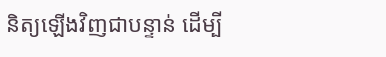និត្យឡើងវិញជាបន្ទាន់ ដើម្បី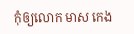កុំឲ្យលោក មាស កេង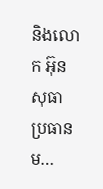និងលោក អ៊ុន សុធា ប្រធានម…